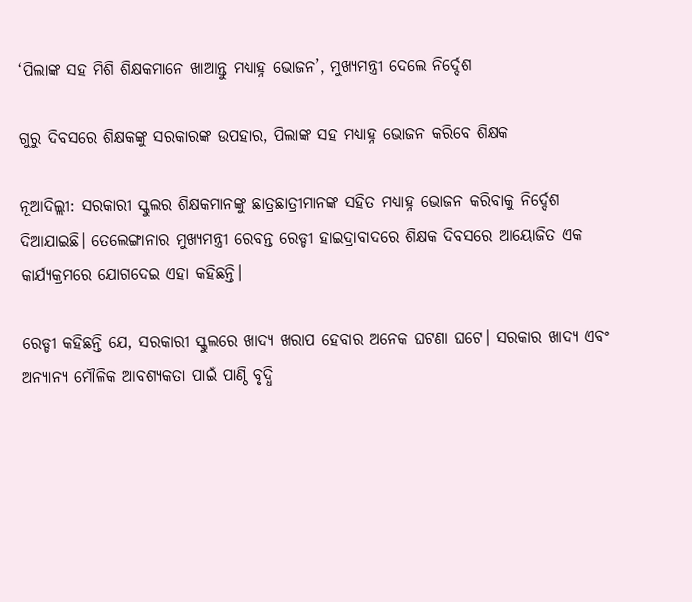‘ପିଲାଙ୍କ ସହ ମିଶି ଶିକ୍ଷକମାନେ ଖାଆନ୍ତୁ ମଧ୍ୟାହ୍ନ ଭୋଜନ’, ମୁଖ୍ୟମନ୍ତ୍ରୀ ଦେଲେ ନିର୍ଦ୍ଦେଶ

ଗୁରୁ ଦିବସରେ ଶିକ୍ଷକଙ୍କୁ ସରକାରଙ୍କ ଉପହାର, ପିଲାଙ୍କ ସହ ମଧ୍ୟାହ୍ନ ଭୋଜନ କରିବେ ଶିକ୍ଷକ

ନୂଆଦିଲ୍ଲୀ: ସରକାରୀ ସ୍କୁଲର ଶିକ୍ଷକମାନଙ୍କୁ ଛାତ୍ରଛାତ୍ରୀମାନଙ୍କ ସହିତ ମଧ୍ୟାହ୍ନ ଭୋଜନ କରିବାକୁ ନିର୍ଦ୍ଦେଶ ଦିଆଯାଇଛି। ତେଲେଙ୍ଗାନାର ମୁଖ୍ୟମନ୍ତ୍ରୀ ରେବନ୍ତ ରେଡ୍ଡୀ ହାଇଦ୍ରାବାଦରେ ଶିକ୍ଷକ ଦିବସରେ ଆୟୋଜିତ ଏକ କାର୍ଯ୍ୟକ୍ରମରେ ଯୋଗଦେଇ ଏହା କହିଛନ୍ତି।

ରେଡ୍ଡୀ କହିଛନ୍ତି ଯେ, ସରକାରୀ ସ୍କୁଲରେ ଖାଦ୍ୟ ଖରାପ ହେବାର ଅନେକ ଘଟଣା ଘଟେ। ସରକାର ଖାଦ୍ୟ ଏବଂ ଅନ୍ୟାନ୍ୟ ମୌଳିକ ଆବଶ୍ୟକତା ପାଇଁ ପାଣ୍ଠି ବୃଦ୍ଧି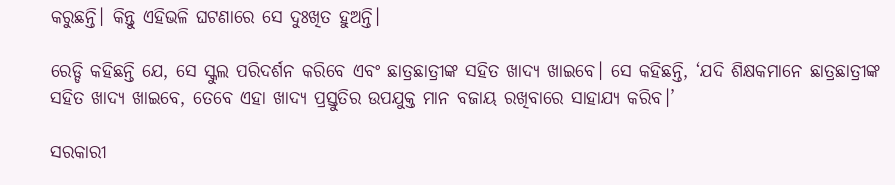କରୁଛନ୍ତି। କିନ୍ତୁ ଏହିଭଳି ଘଟଣାରେ ସେ ଦୁଃଖିତ ହୁଅନ୍ତି।

ରେଡ୍ଡି କହିଛନ୍ତି ଯେ, ସେ ସ୍କୁଲ ପରିଦର୍ଶନ କରିବେ ଏବଂ ଛାତ୍ରଛାତ୍ରୀଙ୍କ ସହିତ ଖାଦ୍ୟ ଖାଇବେ। ସେ କହିଛନ୍ତି, ‘ଯଦି ଶିକ୍ଷକମାନେ ଛାତ୍ରଛାତ୍ରୀଙ୍କ ସହିତ ଖାଦ୍ୟ ଖାଇବେ, ତେବେ ଏହା ଖାଦ୍ୟ ପ୍ରସ୍ତୁତିର ଉପଯୁକ୍ତ ମାନ ବଜାୟ ରଖିବାରେ ସାହାଯ୍ୟ କରିବ।’

ସରକାରୀ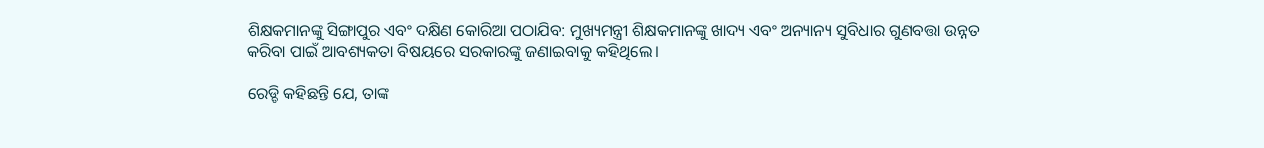ଶିକ୍ଷକମାନଙ୍କୁ ସିଙ୍ଗାପୁର ଏବଂ ଦକ୍ଷିଣ କୋରିଆ ପଠାଯିବ: ମୁଖ୍ୟମନ୍ତ୍ରୀ ଶିକ୍ଷକମାନଙ୍କୁ ଖାଦ୍ୟ ଏବଂ ଅନ୍ୟାନ୍ୟ ସୁବିଧାର ଗୁଣବତ୍ତା ଉନ୍ନତ କରିବା ପାଇଁ ଆବଶ୍ୟକତା ବିଷୟରେ ସରକାରଙ୍କୁ ଜଣାଇବାକୁ କହିଥିଲେ।

ରେଡ୍ଡି କହିଛନ୍ତି ଯେ, ତାଙ୍କ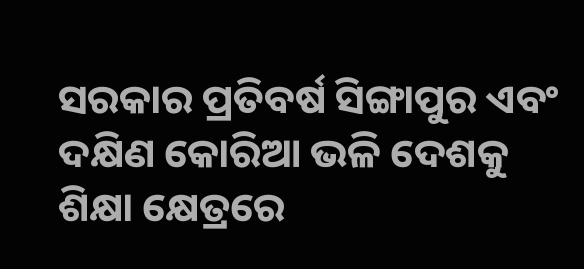ସରକାର ପ୍ରତିବର୍ଷ ସିଙ୍ଗାପୁର ଏବଂ ଦକ୍ଷିଣ କୋରିଆ ଭଳି ଦେଶକୁ ଶିକ୍ଷା କ୍ଷେତ୍ରରେ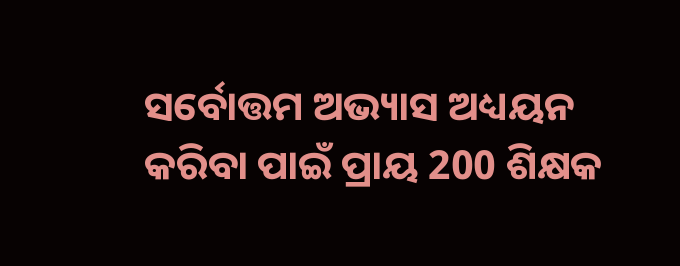ସର୍ବୋତ୍ତମ ଅଭ୍ୟାସ ଅଧ୍ୟୟନ କରିବା ପାଇଁ ପ୍ରାୟ 200 ଶିକ୍ଷକ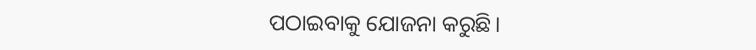ପଠାଇବାକୁ ଯୋଜନା କରୁଛି।